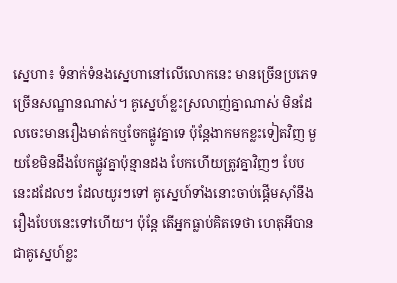ស្នេហា៖ ទំនាក់ទំនងស្នេហានៅលើលោកនេះ មានច្រើនប្រភេទច្រើនសណ្ឋានណាស់។ គូស្នេហ៍ខ្លះស្រលាញ់គ្នាណាស់ មិនដែលចេះមានរឿងមាត់កឬចែកផ្លូវគ្នាទេ ប៉ុន្តែងាកមកខ្លះទៀតវិញ មួយខែមិនដឹងបែកផ្លូវគ្នាប៉ុន្មានដង បែកហើយត្រូវគ្នាវិញៗ បែបនេះដដែលៗ ដែលយូរៗទៅ គូស្នេហ៍ទាំងនោះចាប់ផ្ដើមស៊ាំនឹងរឿងបែបនេះទៅហើយ។ ប៉ុន្តែ តើអ្នកធ្លាប់គិតទេថា ហេតុអីបានជាគូស្នេហ៍ខ្លះ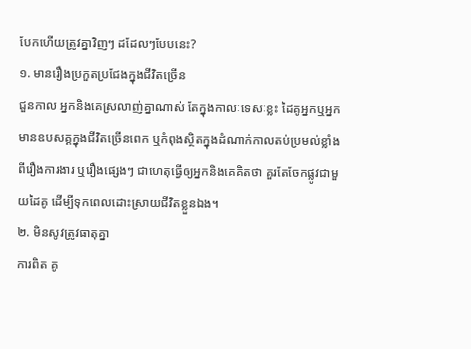បែកហើយត្រូវគ្នាវិញៗ ដដែលៗបែបនេះ?
១. មានរឿងប្រកួតប្រជែងក្នុងជីវិតច្រើន
ជួនកាល អ្នកនិងគេស្រលាញ់គ្នាណាស់ តែក្នុងកាលៈទេសៈខ្លះ ដៃគូអ្នកឬអ្នកមានឧបសគ្គក្នុងជីវិតច្រើនពេក ឬកំពុងស្ថិតក្នុងដំណាក់កាលតប់ប្រមល់ខ្លាំងពីរឿងការងារ ឬរឿងផ្សេងៗ ជាហេតុធ្វើឲ្យអ្នកនិងគេគិតថា គួរតែចែកផ្លូវជាមួយដៃគូ ដើម្បីទុកពេលដោះស្រាយជីវិតខ្លួនឯង។
២. មិនសូវត្រូវធាតុគ្នា
ការពិត គូ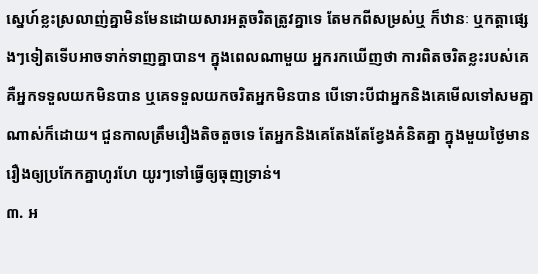ស្នេហ៍ខ្លះស្រលាញ់គ្នាមិនមែនដោយសារអត្តចរិតត្រូវគ្នាទេ តែមកពីសម្រស់ឬ ក៏ឋានៈ ឬកត្តាផ្សេងៗទៀតទើបអាចទាក់ទាញគ្នាបាន។ ក្នុងពេលណាមួយ អ្នករកឃើញថា ការពិតចរិតខ្លះរបស់គេគឺអ្នកទទួលយកមិនបាន ឬគេទទួលយកចរិតអ្នកមិនបាន បើទោះបីជាអ្នកនិងគេមើលទៅសមគ្នាណាស់ក៏ដោយ។ ជួនកាលត្រឹមរឿងតិចតួចទេ តែអ្នកនិងគេតែងតែខ្វែងគំនិតគ្នា ក្នុងមួយថ្ងៃមានរឿងឲ្យប្រកែកគ្នាហូរហែ យូរៗទៅធ្វើឲ្យធុញទ្រាន់។
៣. អ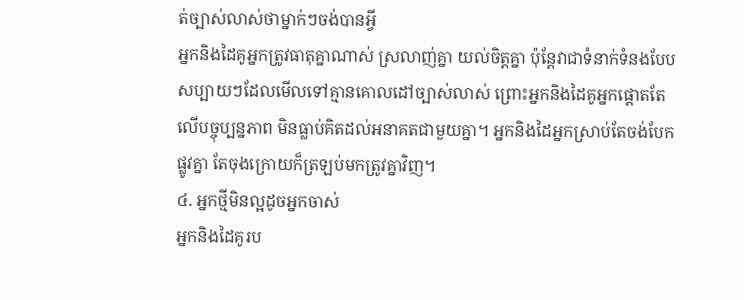ត់ច្បាស់លាស់ថាម្នាក់ៗចង់បានអ្វី
អ្នកនិងដៃគូអ្នកត្រូវធាតុគ្នាណាស់ ស្រលាញ់គ្នា យល់ចិត្តគ្នា ប៉ុន្តែវាជាទំនាក់ទំនងបែបសប្បាយៗដែលមើលទៅគ្មានគោលដៅច្បាស់លាស់ ព្រោះអ្នកនិងដៃគូអ្នកផ្ដោតតែលើបច្ចុប្បន្នភាព មិនធ្លាប់គិតដល់អនាគតជាមួយគ្នា។ អ្នកនិងដៃអ្នកស្រាប់តែចង់បែកផ្លូវគ្នា តែចុងក្រោយក៏ត្រឡប់មកត្រូវគ្នាវិញ។
៤. អ្នកថ្មីមិនល្អដូចអ្នកចាស់
អ្នកនិងដៃគូរប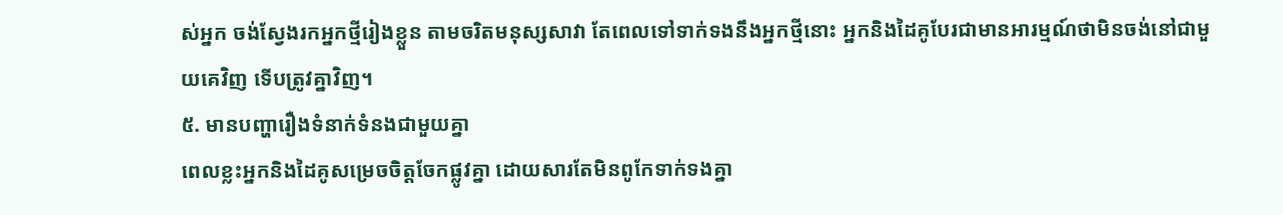ស់អ្នក ចង់ស្វែងរកអ្នកថ្មីរៀងខ្លួន តាមចរិតមនុស្សសាវា តែពេលទៅទាក់ទងនឹងអ្នកថ្មីនោះ អ្នកនិងដៃគូបែរជាមានអារម្មណ៍ថាមិនចង់នៅជាមួយគេវិញ ទើបត្រូវគ្នាវិញ។
៥. មានបញ្ហារឿងទំនាក់ទំនងជាមួយគ្នា
ពេលខ្លះអ្នកនិងដៃគូសម្រេចចិត្តចែកផ្លូវគ្នា ដោយសារតែមិនពូកែទាក់ទងគ្នា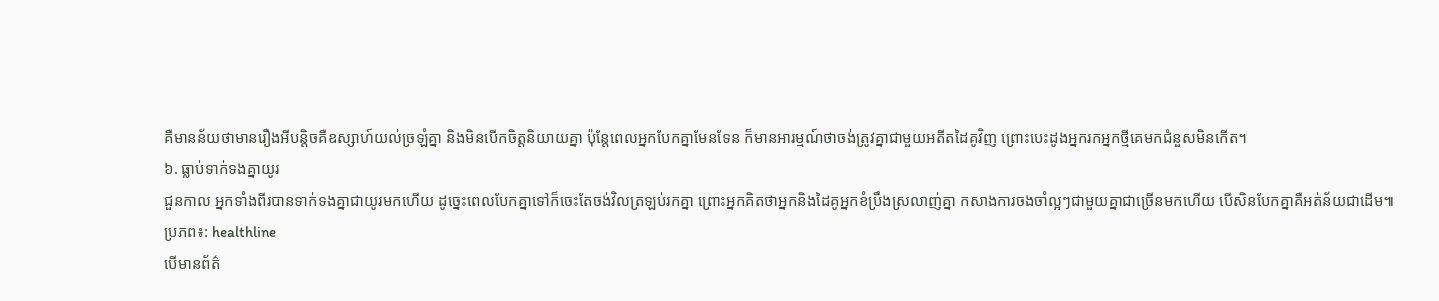គឺមានន័យថាមានរឿងអីបន្តិចគឺឧស្សាហ៍យល់ច្រឡំគ្នា និងមិនបើកចិត្តនិយាយគ្នា ប៉ុន្តែពេលអ្នកបែកគ្នាមែនទែន ក៏មានអារម្មណ៍ថាចង់ត្រូវគ្នាជាមួយអតីតដៃគូវិញ ព្រោះបេះដូងអ្នករកអ្នកថ្មីគេមកជំនួសមិនកើត។
៦. ធ្លាប់ទាក់ទងគ្នាយូរ
ជួនកាល អ្នកទាំងពីរបានទាក់ទងគ្នាជាយូរមកហើយ ដូច្នេះពេលបែកគ្នាទៅក៏ចេះតែចង់វិលត្រឡប់រកគ្នា ព្រោះអ្នកគិតថាអ្នកនិងដៃគូអ្នកខំប្រឹងស្រលាញ់គ្នា កសាងការចងចាំល្អៗជាមួយគ្នាជាច្រើនមកហើយ បើសិនបែកគ្នាគឺអត់ន័យជាដើម៕
ប្រភព៖: healthline
បើមានព័ត៌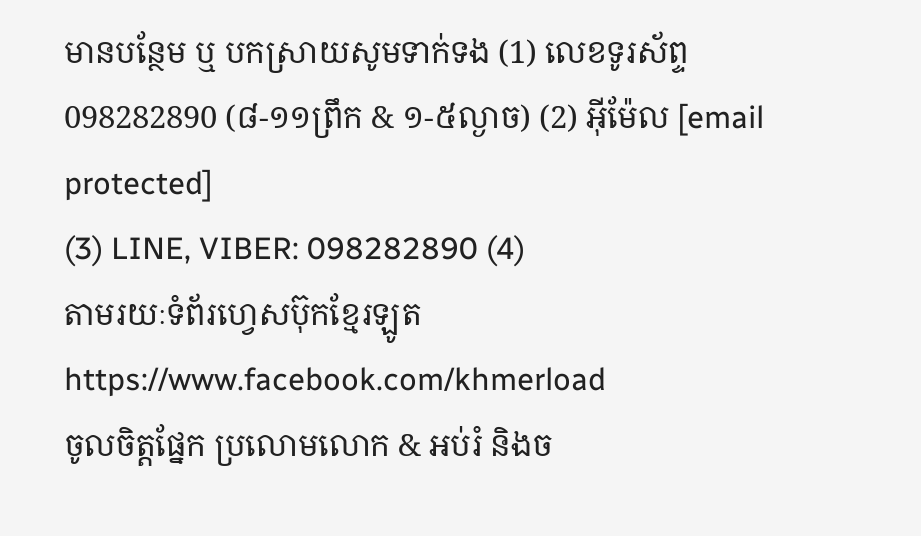មានបន្ថែម ឬ បកស្រាយសូមទាក់ទង (1) លេខទូរស័ព្ទ 098282890 (៨-១១ព្រឹក & ១-៥ល្ងាច) (2) អ៊ីម៉ែល [email protected]
(3) LINE, VIBER: 098282890 (4)
តាមរយៈទំព័រហ្វេសប៊ុកខ្មែរឡូត https://www.facebook.com/khmerload
ចូលចិត្តផ្នែក ប្រលោមលោក & អប់រំ និងច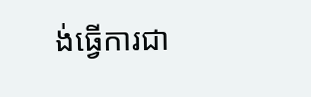ង់ធ្វើការជា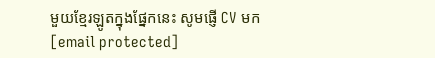មួយខ្មែរឡូតក្នុងផ្នែកនេះ សូមផ្ញើ CV មក [email protected]